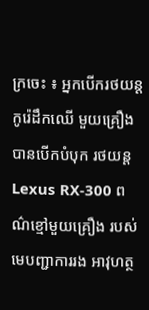ក្រចេះ ៖ អ្នកបើករថយន្ត កូរ៉េដឹកឈើ មួយគ្រឿង បានបើកបំបុក រថយន្ត Lexus RX-300 ពណ៌ខ្មៅមួយគ្រឿង របស់មេបញ្ជាការរង អាវុហត្ថ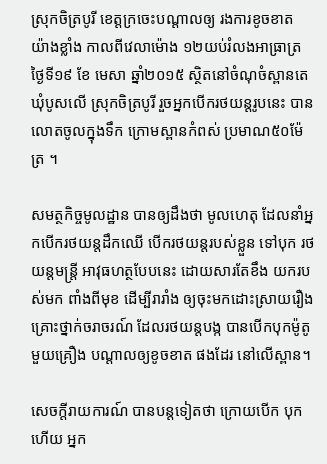ស្រុកចិត្របូរី ខេត្តក្រចេះបណ្តាលឲ្យ រងការខូចខាត យ៉ាងខ្លាំង កាលពីវេលាម៉ោង ១២យប់រំលងអាធ្រាត្រ ថ្ងៃទី១៩ ខែ មេសា ឆ្នាំ២០១៥ ស្ថិតនៅចំណុចំស្ពានតេ ឃុំបូសលើ ស្រុកចិត្របូរី រួចអ្នកបើករថយន្តរូបនេះ បានលោតចូលក្នុងទឹក ក្រោមស្ពានកំពស់ ប្រមាណ៥០ម៉ែត្រ ។

សមត្ថកិច្ចមូលដ្ឋាន បានឲ្យដឹងថា មូលហេតុ ដែលនាំអ្នកបើករថយន្តដឹកឈើ បើករថយន្តរបស់ខ្លួន ទៅបុក រថយន្តមន្រ្តី អាវុធហត្ថបែបនេះ ដោយសារតែខឹង យករបស់មក ពាំងពីមុខ ដើម្បីរារាំង ឲ្យចុះមកដោះស្រាយរឿងគ្រោះថ្នាក់ចរាចរណ៍ ដែលរថយន្តបង្ក បានបើកបុកម៉ូតូ មួយគ្រឿង បណ្តាលឲ្យខូចខាត ផងដែរ នៅលើស្ពាន។

សេចក្តីរាយការណ៍ បានបន្តទៀតថា ក្រោយបើក បុកហើយ អ្នក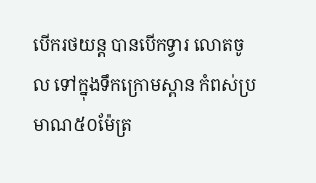បើករថយន្ត បានបើកទ្វារ លោតចូល ទៅក្នុងទឹកក្រោមស្ពាន កំពស់ប្រមាណ៥០ម៉ែត្រ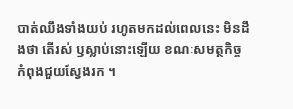បាត់ឈឹងទាំងយប់ រហូតមកដល់ពេលនេះ មិនដឹងថា តើរស់ ឫស្លាប់នោះឡើយ ខណៈសមត្ថកិច្ច កំពុងជួយស្វែងរក ។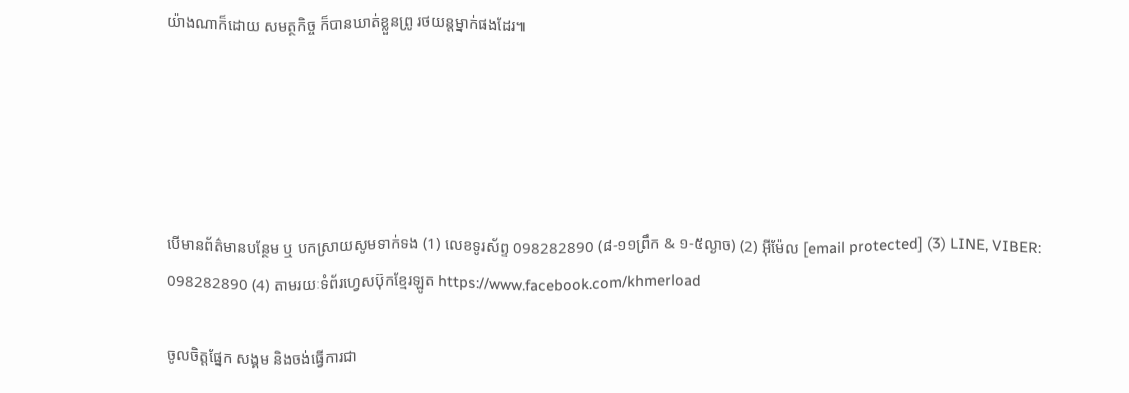យ៉ាងណាក៏ដោយ សមត្ថកិច្ច ក៏បានឃាត់ខ្លួនព្រូ រថយន្តម្នាក់ផងដែរ៕





បើមានព័ត៌មានបន្ថែម ឬ បកស្រាយសូមទាក់ទង (1) លេខទូរស័ព្ទ 098282890 (៨-១១ព្រឹក & ១-៥ល្ងាច) (2) អ៊ីម៉ែល [email protected] (3) LINE, VIBER: 098282890 (4) តាមរយៈទំព័រហ្វេសប៊ុកខ្មែរឡូត https://www.facebook.com/khmerload

ចូលចិត្តផ្នែក សង្គម និងចង់ធ្វើការជា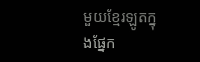មួយខ្មែរឡូតក្នុងផ្នែក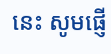នេះ សូមផ្ញើ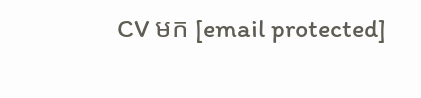CV មក [email protected]